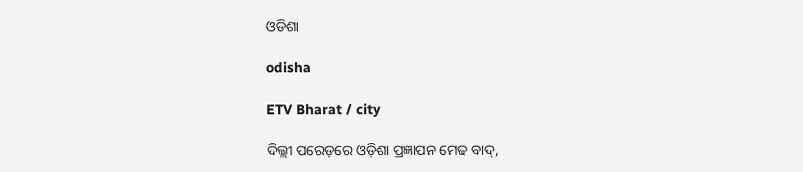ଓଡିଶା

odisha

ETV Bharat / city

ଦିଲ୍ଲୀ ପରେଡ଼ରେ ଓଡ଼ିଶା ପ୍ରଜ୍ଞାପନ ମେଢ ବାଦ୍‌,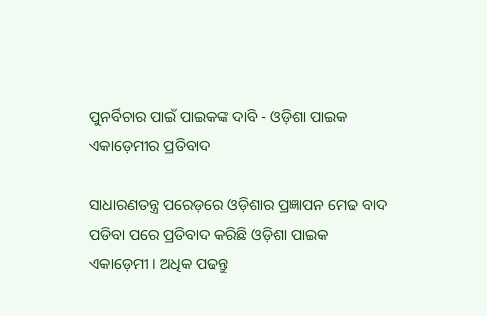ପୁନର୍ବିଚାର ପାଇଁ ପାଇକଙ୍କ ଦାବି - ଓଡ଼ିଶା ପାଇକ ଏକାଡ଼େମୀର ପ୍ରତିବାଦ

ସାଧାରଣତନ୍ତ୍ର ପରେଡ଼ରେ ଓଡ଼ିଶାର ପ୍ରଜ୍ଞାପନ ମେଢ ବାଦ ପଡିବା ପରେ ପ୍ରତିବାଦ କରିଛି ଓଡ଼ିଶା ପାଇକ ଏକାଡ଼େମୀ । ଅଧିକ ପଢନ୍ତୁ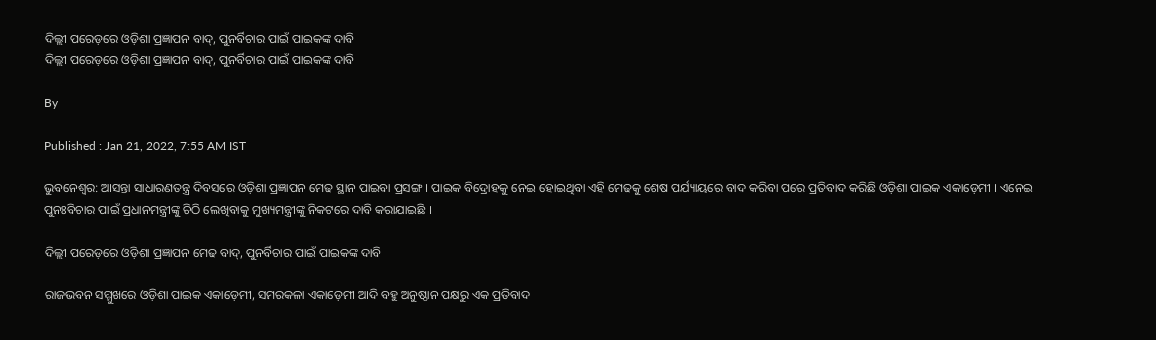ଦିଲ୍ଲୀ ପରେଡ଼ରେ ଓଡ଼ିଶା ପ୍ରଜ୍ଞାପନ ବାଦ୍‌, ପୁନର୍ବିଚାର ପାଇଁ ପାଇକଙ୍କ ଦାବି
ଦିଲ୍ଲୀ ପରେଡ଼ରେ ଓଡ଼ିଶା ପ୍ରଜ୍ଞାପନ ବାଦ୍‌, ପୁନର୍ବିଚାର ପାଇଁ ପାଇକଙ୍କ ଦାବି

By

Published : Jan 21, 2022, 7:55 AM IST

ଭୁବନେଶ୍ବର: ଆସନ୍ତା ସାଧାରଣତନ୍ତ୍ର ଦିବସରେ ଓଡ଼ିଶା ପ୍ରଜ୍ଞାପନ ମେଢ ସ୍ଥାନ ପାଇବା ପ୍ରସଙ୍ଗ । ପାଇକ ବିଦ୍ରୋହକୁ ନେଇ ହୋଇଥିବା ଏହି ମେଢକୁ ଶେଷ ପର୍ଯ୍ୟାୟରେ ବାଦ କରିବା ପରେ ପ୍ରତିବାଦ କରିଛି ଓଡ଼ିଶା ପାଇକ ଏକାଡ଼େମୀ । ଏନେଇ ପୁନଃବିଚାର ପାଇଁ ପ୍ରଧାନମନ୍ତ୍ରୀଙ୍କୁ ଚିଠି ଲେଖିବାକୁ ମୁଖ୍ୟମନ୍ତ୍ରୀଙ୍କୁ ନିକଟରେ ଦାବି କରାଯାଇଛି ।

ଦିଲ୍ଲୀ ପରେଡ଼ରେ ଓଡ଼ିଶା ପ୍ରଜ୍ଞାପନ ମେଢ ବାଦ୍‌, ପୁନର୍ବିଚାର ପାଇଁ ପାଇକଙ୍କ ଦାବି

ରାଜଭବନ ସମ୍ମୁଖରେ ଓଡ଼ିଶା ପାଇକ ଏକାଡ଼େମୀ, ସମରକଳା ଏକାଡ଼େମୀ ଆଦି ବହୁ ଅନୁଷ୍ଠାନ ପକ୍ଷରୁ ଏକ ପ୍ରତିବାଦ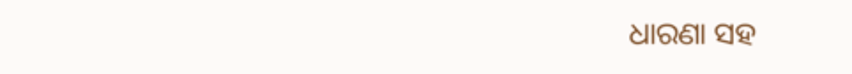ଧାରଣା ସହ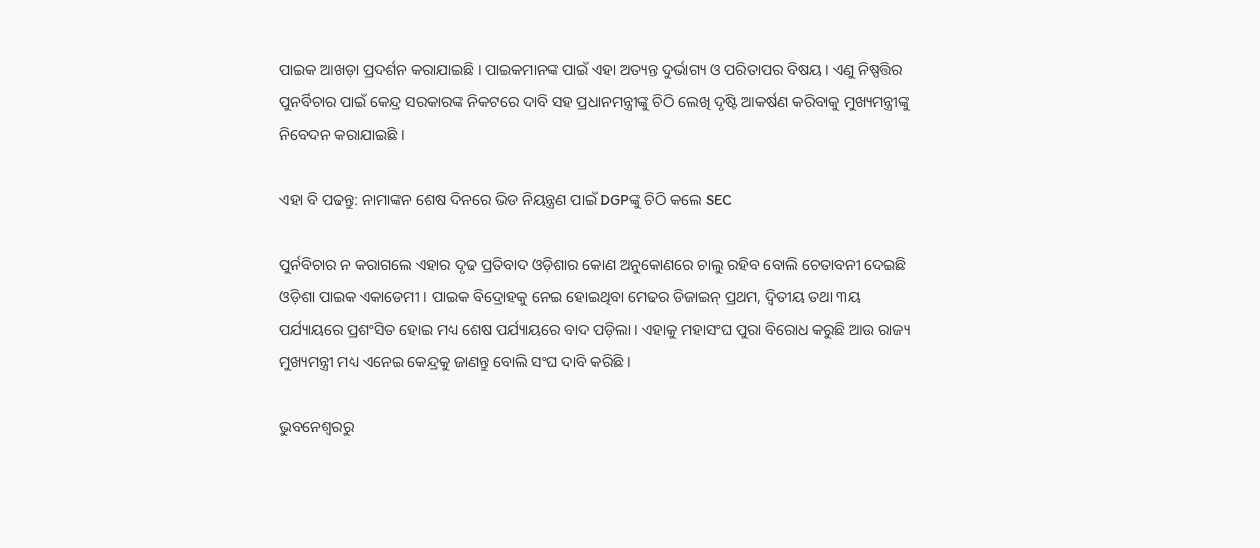ପାଇକ ଆଖଡ଼ା ପ୍ରଦର୍ଶନ କରାଯାଇଛି । ପାଇକମାନଙ୍କ ପାଇଁ ଏହା ଅତ୍ୟନ୍ତ ଦୁର୍ଭାଗ୍ୟ ଓ ପରିତାପର ବିଷୟ । ଏଣୁ ନିଷ୍ପତ୍ତିର ପୁନର୍ବିଚାର ପାଇଁ କେନ୍ଦ୍ର ସରକାରଙ୍କ ନିକଟରେ ଦାବି ସହ ପ୍ରଧାନମନ୍ତ୍ରୀଙ୍କୁ ଚିଠି ଲେଖି ଦୃଷ୍ଟି ଆକର୍ଷଣ କରିବାକୁ ମୁଖ୍ୟମନ୍ତ୍ରୀଙ୍କୁ ନିବେଦନ କରାଯାଇଛି ।

ଏହା ବି ପଢନ୍ତୁ: ନାମାଙ୍କନ ଶେଷ ଦିନରେ ଭିଡ ନିୟନ୍ତ୍ରଣ ପାଇଁ DGPଙ୍କୁ ଚିଠି କଲେ SEC

ପୁର୍ନବିଚାର ନ କରାଗଲେ ଏହାର ଦୃଢ ପ୍ରତିବାଦ ଓଡ଼ିଶାର କୋଣ ଅନୁକୋଣରେ ଚାଲୁ ରହିବ ବୋଲି ଚେତାବନୀ ଦେଇଛି ଓଡ଼ିଶା ପାଇକ ଏକାଡେମୀ । ପାଇକ ବିଦ୍ରୋହକୁ ନେଇ ହୋଇଥିବା ମେଢର ଡିଜାଇନ୍ ପ୍ରଥମ, ଦ୍ଵିତୀୟ ତଥା ୩ୟ ପର୍ଯ୍ୟାୟରେ ପ୍ରଶଂସିତ ହୋଇ ମଧ୍ୟ ଶେଷ ପର୍ଯ୍ୟାୟରେ ବାଦ ପଡ଼ିଲା । ଏହାକୁ ମହାସଂଘ ପୁରା ବିରୋଧ କରୁଛି ଆଉ ରାଜ୍ୟ ମୁଖ୍ୟମନ୍ତ୍ରୀ ମଧ୍ୟ ଏନେଇ କେନ୍ଦ୍ରକୁ ଜାଣନ୍ତୁ ବୋଲି ସଂଘ ଦାବି କରିଛି ।

ଭୁବନେଶ୍ବରରୁ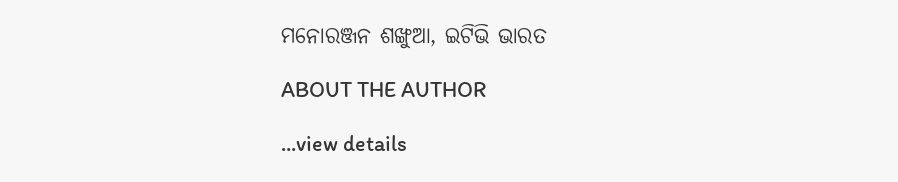ମନୋରଞ୍ଜନ ଶଙ୍ଖୁଆ, ଇଟିଭି ଭାରତ

ABOUT THE AUTHOR

...view details